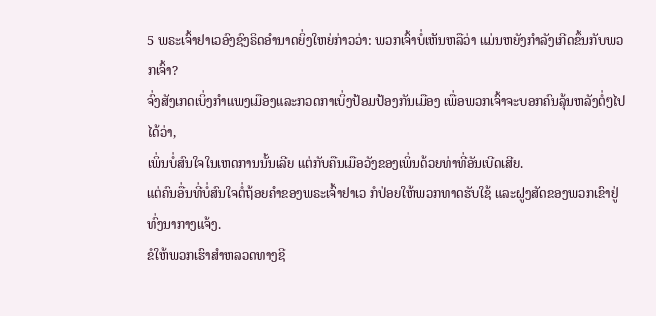5 ພຣະເຈົ້າຢາເວອົງຊົງຣິດອຳນາດຍິ່ງໃຫຍ່ກ່າວວ່າ: ພວກເຈົ້າບໍ່ເຫັນຫລືວ່າ ແມ່ນຫຍັງກຳລັງເກີດຂຶ້ນກັບພວກເຈົ້າ?
ຈົ່ງສັງເກດເບິ່ງກຳແພງເມືອງແລະກວດກາເບິ່ງປ້ອມປ້ອງກັນເມືອງ ເພື່ອພວກເຈົ້າຈະບອກຄົນລຸ້ນຫລັງຕໍ່ໆໄປໄດ້ວ່າ,
ເພິ່ນບໍ່ສົນໃຈໃນເຫດການນັ້ນເລີຍ ແຕ່ກັບຄືນເມືອວັງຂອງເພິ່ນດ້ວຍທ່າທີ່ອັນເບີດເສີຍ.
ແຕ່ຄົນອື່ນທີ່ບໍ່ສົນໃຈຕໍ່ຖ້ອຍຄຳຂອງພຣະເຈົ້າຢາເວ ກໍປ່ອຍໃຫ້ພວກທາດຮັບໃຊ້ ແລະຝູງສັດຂອງພວກເຂົາຢູ່ທົ່ງນາກາງແຈ້ງ.
ຂໍໃຫ້ພວກເຮົາສຳຫລວດທາງຊີ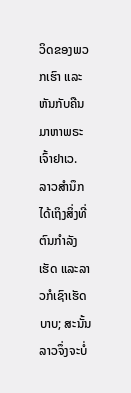ວິດຂອງພວກເຮົາ ແລະຫັນກັບຄືນມາຫາພຣະເຈົ້າຢາເວ.
ລາວສຳນຶກໄດ້ເຖິງສິ່ງທີ່ຕົນກຳລັງເຮັດ ແລະລາວກໍເຊົາເຮັດບາບ; ສະນັ້ນ ລາວຈຶ່ງຈະບໍ່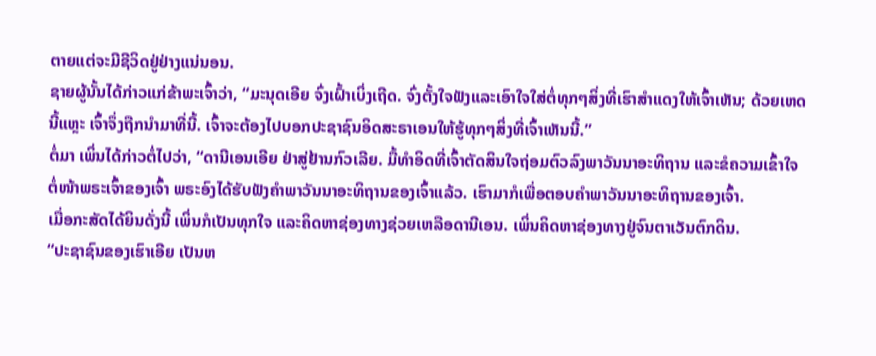ຕາຍແຕ່ຈະມີຊີວິດຢູ່ຢ່າງແນ່ນອນ.
ຊາຍຜູ້ນັ້ນໄດ້ກ່າວແກ່ຂ້າພະເຈົ້າວ່າ, “ມະນຸດເອີຍ ຈົ່ງເຝົ້າເບິ່ງເຖີດ. ຈົ່ງຕັ້ງໃຈຟັງແລະເອົາໃຈໃສ່ຕໍ່ທຸກໆສິ່ງທີ່ເຮົາສຳແດງໃຫ້ເຈົ້າເຫັນ; ດ້ວຍເຫດນີ້ແຫຼະ ເຈົ້າຈຶ່ງຖືກນຳມາທີ່ນີ້. ເຈົ້າຈະຕ້ອງໄປບອກປະຊາຊົນອິດສະຣາເອນໃຫ້ຮູ້ທຸກໆສິ່ງທີ່ເຈົ້າເຫັນນີ້.”
ຕໍ່ມາ ເພິ່ນໄດ້ກ່າວຕໍ່ໄປວ່າ, “ດານີເອນເອີຍ ຢ່າສູ່ຢ້ານກົວເລີຍ. ມື້ທຳອິດທີ່ເຈົ້າຕັດສິນໃຈຖ່ອມຕົວລົງພາວັນນາອະທິຖານ ແລະຂໍຄວາມເຂົ້າໃຈຕໍ່ໜ້າພຣະເຈົ້າຂອງເຈົ້າ ພຣະອົງໄດ້ຮັບຟັງຄຳພາວັນນາອະທິຖານຂອງເຈົ້າແລ້ວ. ເຮົາມາກໍເພື່ອຕອບຄຳພາວັນນາອະທິຖານຂອງເຈົ້າ.
ເມື່ອກະສັດໄດ້ຍິນດັ່ງນີ້ ເພິ່ນກໍເປັນທຸກໃຈ ແລະຄິດຫາຊ່ອງທາງຊ່ວຍເຫລືອດານີເອນ. ເພິ່ນຄິດຫາຊ່ອງທາງຢູ່ຈົນຕາເວັນຕົກດິນ.
“ປະຊາຊົນຂອງເຮົາເອີຍ ເປັນຫ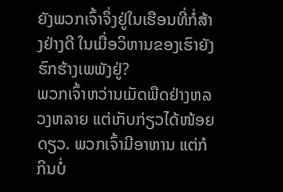ຍັງພວກເຈົ້າຈຶ່ງຢູ່ໃນເຮືອນທີ່ກໍ່ສ້າງຢ່າງດີ ໃນເມື່ອວິຫານຂອງເຮົາຍັງຮົກຮ້າງເພພັງຢູ່?
ພວກເຈົ້າຫວ່ານເມັດພືດຢ່າງຫລວງຫລາຍ ແຕ່ເກັບກ່ຽວໄດ້ໜ້ອຍດຽວ. ພວກເຈົ້າມີອາຫານ ແຕ່ກໍກິນບໍ່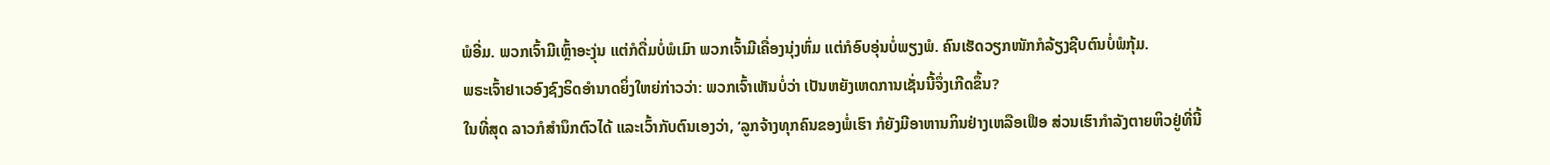ພໍອີ່ມ. ພວກເຈົ້າມີເຫຼົ້າອະງຸ່ນ ແຕ່ກໍດື່ມບໍ່ພໍເມົາ ພວກເຈົ້າມີເຄື່ອງນຸ່ງຫົ່ມ ແຕ່ກໍອົບອຸ່ນບໍ່ພຽງພໍ. ຄົນເຮັດວຽກໜັກກໍລ້ຽງຊີບຕົນບໍ່ພໍກຸ້ມ.
ພຣະເຈົ້າຢາເວອົງຊົງຣິດອຳນາດຍິ່ງໃຫຍ່ກ່າວວ່າ: ພວກເຈົ້າເຫັນບໍ່ວ່າ ເປັນຫຍັງເຫດການເຊັ່ນນີ້ຈຶ່ງເກີດຂຶ້ນ?
ໃນທີ່ສຸດ ລາວກໍສຳນຶກຕົວໄດ້ ແລະເວົ້າກັບຕົນເອງວ່າ, ‘ລູກຈ້າງທຸກຄົນຂອງພໍ່ເຮົາ ກໍຍັງມີອາຫານກິນຢ່າງເຫລືອເຟືອ ສ່ວນເຮົາກຳລັງຕາຍຫິວຢູ່ທີ່ນີ້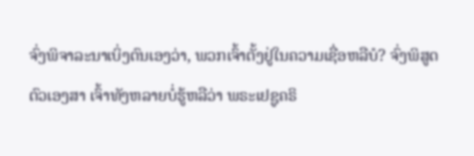ຈົ່ງພິຈາລະນາເບິ່ງຕົນເອງວ່າ, ພວກເຈົ້າຕັ້ງຢູ່ໃນຄວາມເຊື່ອຫລືບໍ? ຈົ່ງພິສູດຕົວເອງສາ ເຈົ້າທັງຫລາຍບໍ່ຮູ້ຫລືວ່າ ພຣະເຢຊູຄຣິ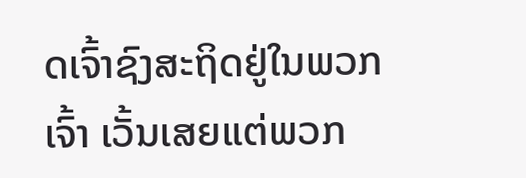ດເຈົ້າຊົງສະຖິດຢູ່ໃນພວກເຈົ້າ ເວັ້ນເສຍແຕ່ພວກ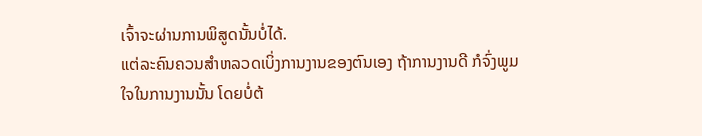ເຈົ້າຈະຜ່ານການພິສູດນັ້ນບໍ່ໄດ້.
ແຕ່ລະຄົນຄວນສຳຫລວດເບິ່ງການງານຂອງຕົນເອງ ຖ້າການງານດີ ກໍຈົ່ງພູມໃຈໃນການງານນັ້ນ ໂດຍບໍ່ຕ້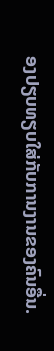ອງປຽບທຽບໃສ່ກັບການງານຂອງຄົນອື່ນ.